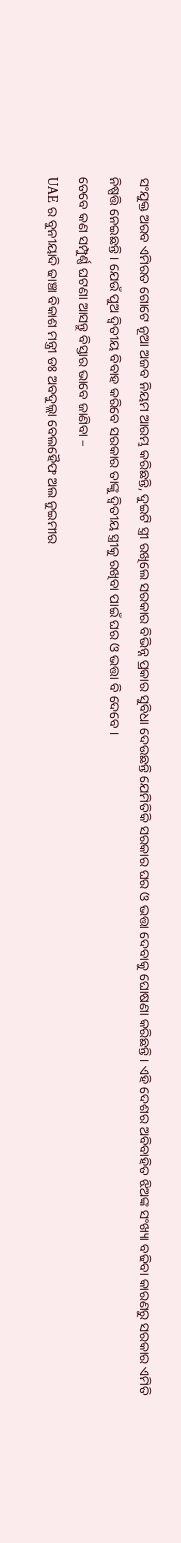ସଂଯୁକ୍ତ ଅରବ ଏମିରତ ଗୋଟେ ନୂଆ ଅଜବ ନିୟମ ଆରମ୍ଭ କରିଛନ୍ତି, ଦୁଇଟି ସ୍ତ୍ରୀ ରଖିଲେ ସରକାର ବିଭିନ୍ନ ପ୍ରକାର ସୁବିଧା ଦେଉଛନ୍ତି ଯେମିତିକି ସରକାର ଘର ଓ ଭତ୍ତା ଦେବାକୁ ଘୋଷଣା କରିଛନ୍ତି । ଏହି ଦେଶର ଅବିବାହିତ ଝିଅଙ୍କ ସଂଖ୍ୟା ବଢିବା କାରଣରୁ ସରକାର ଏମିତି ନିଷ୍ପତ୍ତି ନେଇଛନ୍ତି । ଯେଉଁ ପୁଅ ଦ୍ଵିତୀୟ ବିବାହ କରିବେ ସରକାର ତାଙ୍କୁ ଦ୍ଵିତୀୟ ସ୍ତ୍ରୀକୁ ରଖିବା ପାଇଁ ଘର ଓ ଭତ୍ତା ବି ଦେବେ ।
ତେବେ କଣ ସମ୍ପୁର୍ଣ୍ଣ ଘଟଣା ଆସନ୍ତୁ ବିସ୍ତାର ଭାବେ ଜାଣିବା –
UAE ର ବୁନୀୟାଦି ଢାଞ୍ଚା ବିକାଶ ମନ୍ତ୍ରୀ ଡଃ ଅବଦୁଲ୍ଲା ବେଲହୈଫ ଅଲ ନୁଇମୀର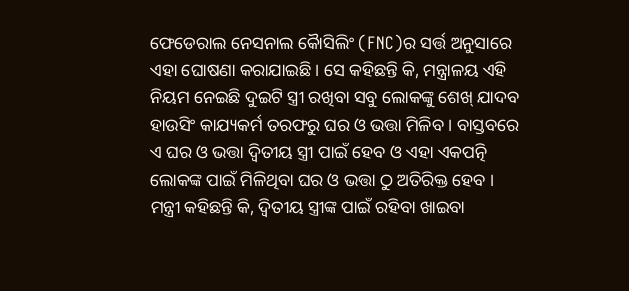ଫେଡେରାଲ ନେସନାଲ କୈାସିଲିଂ (FNC)ର ସର୍ତ୍ତ ଅନୁସାରେ ଏହା ଘୋଷଣା କରାଯାଇଛି । ସେ କହିଛନ୍ତି କି, ମନ୍ତ୍ରାଳୟ ଏହି ନିୟମ ନେଇଛି ଦୁଇଟି ସ୍ତ୍ରୀ ରଖିବା ସବୁ ଲୋକଙ୍କୁ ଶେଖ୍ ଯାଦବ ହାଉସିଂ କାଯ୍ୟକର୍ମ ତରଫରୁ ଘର ଓ ଭତ୍ତା ମିଳିବ । ବାସ୍ତବରେ ଏ ଘର ଓ ଭତ୍ତା ଦ୍ଵିତୀୟ ସ୍ତ୍ରୀ ପାଇଁ ହେବ ଓ ଏହା ଏକପତ୍ନି ଲୋକଙ୍କ ପାଇଁ ମିଳିଥିବା ଘର ଓ ଭତ୍ତା ଠୁ ଅତିରିକ୍ତ ହେବ । ମନ୍ତ୍ରୀ କହିଛନ୍ତି କି, ଦ୍ଵିତୀୟ ସ୍ତ୍ରୀଙ୍କ ପାଇଁ ରହିବା ଖାଇବା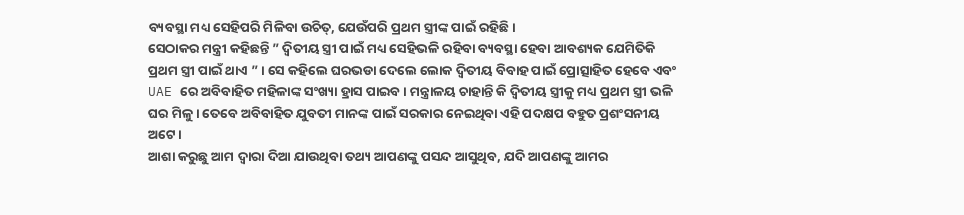ବ୍ୟବସ୍ଥା ମଧ୍ୟ ସେହିପରି ମିଳିବା ଉଚିତ୍, ଯେଉଁପରି ପ୍ରଥମ ସ୍ତ୍ରୀଙ୍କ ପାଇଁ ରହିଛି ।
ସେଠାକର ମନ୍ତ୍ରୀ କହିଛନ୍ତି ” ଦ୍ଵିତୀୟ ସ୍ତ୍ରୀ ପାଇଁ ମଧ୍ୟ ସେହିଭଳି ରହିବା ବ୍ୟବସ୍ଥା ହେବା ଆବଶ୍ୟକ ଯେମିତିକି ପ୍ରଥମ ସ୍ତ୍ରୀ ପାଇଁ ଥାଏ ” । ସେ କହିଲେ ଘରଭଡା ଦେଲେ ଲୋକ ଦ୍ଵିତୀୟ ବିବାହ ପାଇଁ ପ୍ରୋତ୍ସାହିତ ହେବେ ଏବଂ UAE ରେ ଅବିବାହିତ ମହିଳାଙ୍କ ସଂଖ୍ୟା ହ୍ରାସ ପାଇବ । ମନ୍ତ୍ରାଳୟ ଚାହାନ୍ତି କି ଦ୍ଵିତୀୟ ସ୍ତ୍ରୀକୁ ମଧ୍ୟ ପ୍ରଥମ ସ୍ତ୍ରୀ ଭଳି ଘର ମିଳୁ । ତେବେ ଅବିବାହିତ ଯୁବତୀ ମାନଙ୍କ ପାଇଁ ସରକାର ନେଇଥିବା ଏହି ପଦକ୍ଷପ ବହୁତ ପ୍ରଶଂସନୀୟ ଅଟେ ।
ଆଶା କରୁଛୁ ଆମ ଦ୍ଵାରା ଦିଆ ଯାଉଥିବା ତଥ୍ୟ ଆପଣଙ୍କୁ ପସନ୍ଦ ଆସୁଥିବ, ଯଦି ଆପଣଙ୍କୁ ଆମର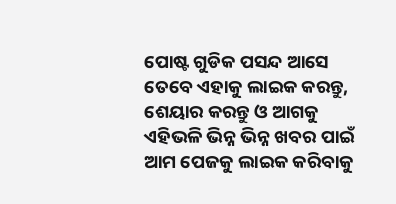ପୋଷ୍ଟ ଗୁଡିକ ପସନ୍ଦ ଆସେ ତେବେ ଏହାକୁ ଲାଇକ କରନ୍ତୁ, ଶେୟାର କରନ୍ତୁ ଓ ଆଗକୁ ଏହିଭଳି ଭିନ୍ନ ଭିନ୍ନ ଖବର ପାଇଁ ଆମ ପେଜକୁ ଲାଇକ କରିବାକୁ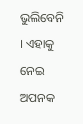ଭୁଲିବେନି । ଏହାକୁ ନେଇ ଅପନକ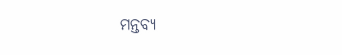ମନ୍ତବ୍ୟ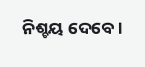ନିଶ୍ଚୟ ଦେବେ ।